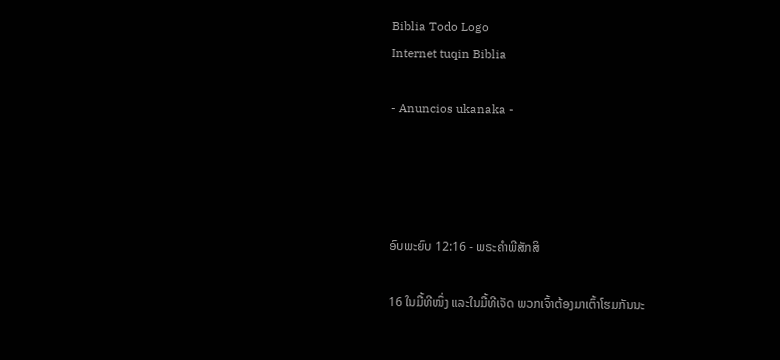Biblia Todo Logo
Internet tuqin Biblia

- Anuncios ukanaka -




ອົບພະຍົບ 12:16 - ພຣະຄຳພີສັກສິ

16 ໃນມື້ທີໜຶ່ງ ແລະໃນມື້ທີເຈັດ ພວກເຈົ້າຕ້ອງມາເຕົ້າໂຮມກັນນະ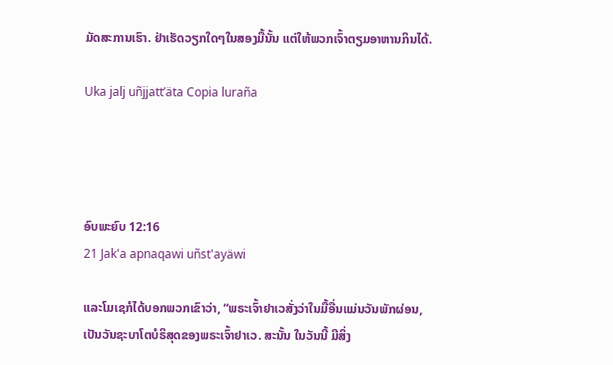ມັດສະການເຮົາ. ຢ່າເຮັດວຽກໃດໆໃນສອງມື້ນັ້ນ ແຕ່ໃຫ້ພວກເຈົ້າຕຽມອາຫານກິນໄດ້.

Uka jalj uñjjattʼäta Copia luraña




ອົບພະຍົບ 12:16
21 Jak'a apnaqawi uñst'ayäwi

ແລະໂມເຊກໍໄດ້ບອກພວກເຂົາວ່າ, “ພຣະເຈົ້າຢາເວສັ່ງວ່າໃນມື້ອື່ນແມ່ນວັນພັກຜ່ອນ, ເປັນວັນຊະບາໂຕບໍຣິສຸດຂອງພຣະເຈົ້າຢາເວ. ສະນັ້ນ ໃນວັນນີ້ ມີສິ່ງ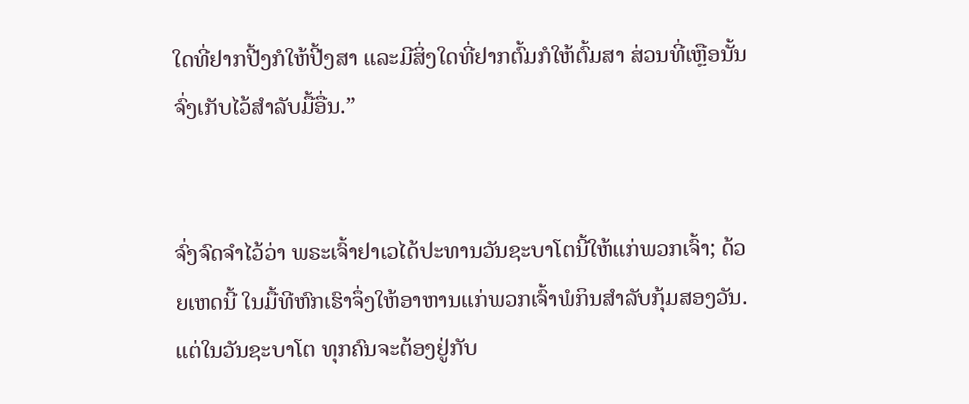ໃດທີ່ຢາກປີ້ງກໍໃຫ້ປີ້ງສາ ແລະມີສິ່ງໃດທີ່ຢາກຕົ້ມກໍໃຫ້ຕົ້ມສາ ສ່ວນທີ່ເຫຼືອນັ້ນຈົ່ງເກັບໄວ້ສຳລັບມື້ອື່ນ.”


ຈົ່ງຈົດຈຳໄວ້ວ່າ ພຣະເຈົ້າຢາເວໄດ້ປະທານວັນຊະບາໂຕນີ້ໃຫ້ແກ່ພວກເຈົ້າ; ດ້ວຍເຫດນີ້ ໃນມື້ທີຫົກເຮົາຈຶ່ງໃຫ້ອາຫານແກ່ພວກເຈົ້າພໍກິນສຳລັບກຸ້ມສອງວັນ. ແຕ່ໃນວັນຊະບາໂຕ ທຸກຄົນຈະຕ້ອງຢູ່ກັບ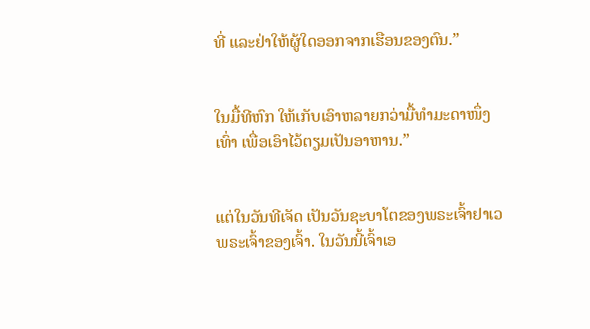ທີ່ ແລະຢ່າໃຫ້ຜູ້ໃດອອກຈາກເຮືອນຂອງຕົນ.”


ໃນມື້ທີຫົກ ໃຫ້ເກັບເອົາຫລາຍກວ່າມື້ທຳມະດາໜຶ່ງເທົ່າ ເພື່ອເອົາໄວ້ຕຽມເປັນອາຫານ.”


ແຕ່ໃນວັນທີເຈັດ ເປັນວັນຊະບາໂຕຂອງພຣະເຈົ້າຢາເວ ພຣະເຈົ້າຂອງເຈົ້າ. ໃນວັນນີ້ເຈົ້າເອ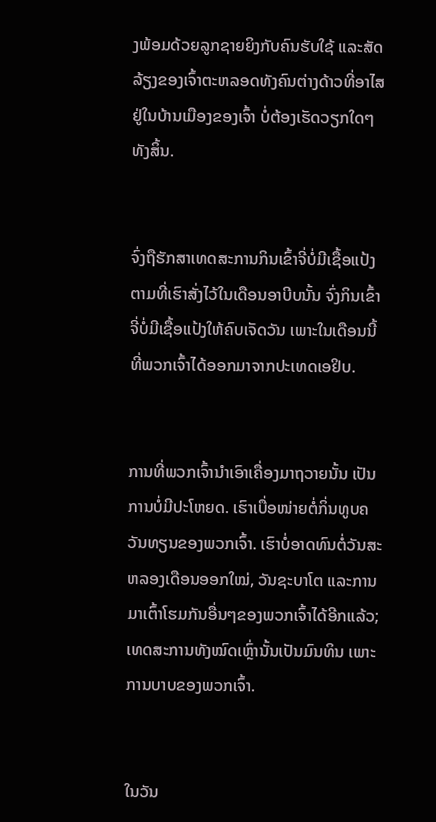ງພ້ອມດ້ວຍລູກຊາຍຍິງກັບຄົນຮັບໃຊ້ ແລະສັດລ້ຽງຂອງເຈົ້າຕະຫລອດທັງຄົນຕ່າງດ້າວທີ່ອາໄສຢູ່ໃນບ້ານເມືອງຂອງເຈົ້າ ບໍ່ຕ້ອງເຮັດວຽກໃດໆທັງສິ້ນ.


ຈົ່ງຖືຮັກສາເທດສະການກິນເຂົ້າຈີ່ບໍ່ມີເຊື້ອແປ້ງ ຕາມທີ່ເຮົາສັ່ງໄວ້ໃນເດືອນອາບີບນັ້ນ ຈົ່ງກິນເຂົ້າຈີ່ບໍ່ມີເຊື້ອແປ້ງໃຫ້ຄົບເຈັດວັນ ເພາະໃນເດືອນນີ້ທີ່ພວກເຈົ້າໄດ້ອອກມາຈາກປະເທດເອຢິບ.


ການທີ່ພວກເຈົ້ານຳເອົາເຄື່ອງມາຖວາຍນັ້ນ ເປັນການບໍ່ມີປະໂຫຍດ. ເຮົາເບື່ອໜ່າຍຕໍ່ກິ່ນທູບຄວັນທຽນຂອງພວກເຈົ້າ. ເຮົາບໍ່ອາດທົນຕໍ່ວັນສະຫລອງເດືອນອອກໃໝ່, ວັນຊະບາໂຕ ແລະການມາເຕົ້າໂຮມກັນອື່ນໆຂອງພວກເຈົ້າໄດ້ອີກແລ້ວ; ເທດສະການທັງໝົດເຫຼົ່ານັ້ນເປັນມົນທິນ ເພາະການບາບຂອງພວກເຈົ້າ.


ໃນວັນ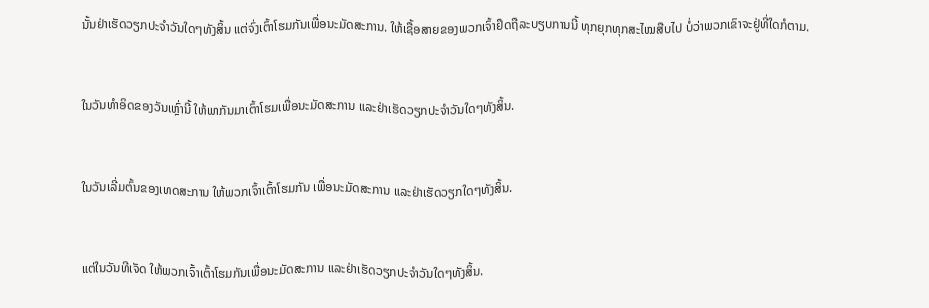ນັ້ນຢ່າເຮັດວຽກປະຈຳວັນໃດໆທັງສິ້ນ ແຕ່ຈົ່ງເຕົ້າໂຮມກັນເພື່ອນະມັດສະການ. ໃຫ້ເຊື້ອສາຍຂອງພວກເຈົ້າຢຶດຖືລະບຽບການນີ້ ທຸກຍຸກທຸກສະໄໝສືບໄປ ບໍ່ວ່າພວກເຂົາຈະຢູ່ທີ່ໃດກໍຕາມ.


ໃນວັນທຳອິດຂອງວັນເຫຼົ່ານີ້ ໃຫ້ພາກັນມາເຕົ້າໂຮມເພື່ອນະມັດສະການ ແລະຢ່າເຮັດວຽກປະຈຳວັນໃດໆທັງສິ້ນ.


ໃນວັນເລີ່ມຕົ້ນຂອງເທດສະການ ໃຫ້ພວກເຈົ້າເຕົ້າໂຮມກັນ ເພື່ອນະມັດສະການ ແລະຢ່າເຮັດວຽກໃດໆທັງສິ້ນ.


ແຕ່ໃນວັນທີເຈັດ ໃຫ້ພວກເຈົ້າເຕົ້າໂຮມກັນເພື່ອນະມັດສະການ ແລະຢ່າເຮັດວຽກປະຈຳວັນໃດໆທັງສິ້ນ.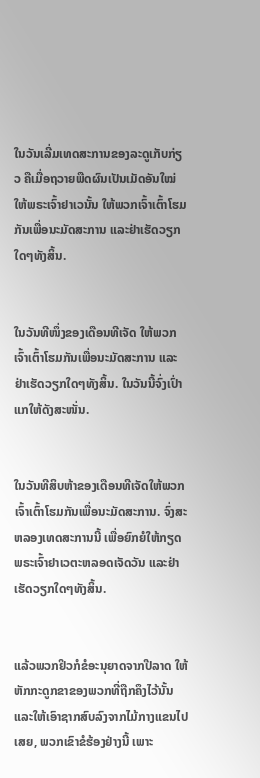ໃນວັນເລີ່ມເທດສະການຂອງລະດູເກັບກ່ຽວ ຄືເມື່ອຖວາຍພືດຜົນເປັນເມັດອັນໃໝ່ໃຫ້ພຣະເຈົ້າຢາເວນັ້ນ ໃຫ້ພວກເຈົ້າເຕົ້າໂຮມກັນເພື່ອນະມັດສະການ ແລະຢ່າເຮັດວຽກໃດໆທັງສິ້ນ.


ໃນວັນທີໜຶ່ງຂອງເດືອນທີເຈັດ ໃຫ້ພວກເຈົ້າເຕົ້າໂຮມກັນເພື່ອນະມັດສະການ ແລະຢ່າເຮັດວຽກໃດໆທັງສິ້ນ. ໃນວັນນີ້ຈົ່ງເປົ່າແກໃຫ້ດັງສະໜັ່ນ.


ໃນວັນທີສິບຫ້າຂອງເດືອນທີເຈັດໃຫ້ພວກເຈົ້າເຕົ້າໂຮມກັນເພື່ອນະມັດສະການ. ຈົ່ງສະຫລອງເທດສະການນີ້ ເພື່ອຍົກຍໍໃຫ້ກຽດພຣະເຈົ້າຢາເວຕະຫລອດເຈັດວັນ ແລະຢ່າເຮັດວຽກໃດໆທັງສິ້ນ.


ແລ້ວພວກຢິວກໍຂໍອະນຸຍາດຈາກປີລາດ ໃຫ້ຫັກກະດູກຂາຂອງພວກທີ່ຖືກຄຶງໄວ້ນັ້ນ ແລະໃຫ້ເອົາຊາກສົບລົງຈາກໄມ້ກາງແຂນໄປເສຍ, ພວກເຂົາຂໍຮ້ອງຢ່າງນີ້ ເພາະ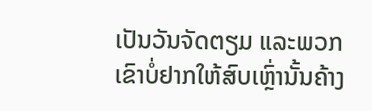ເປັນວັນຈັດຕຽມ ແລະພວກເຂົາບໍ່ຢາກໃຫ້ສົບເຫຼົ່ານັ້ນຄ້າງ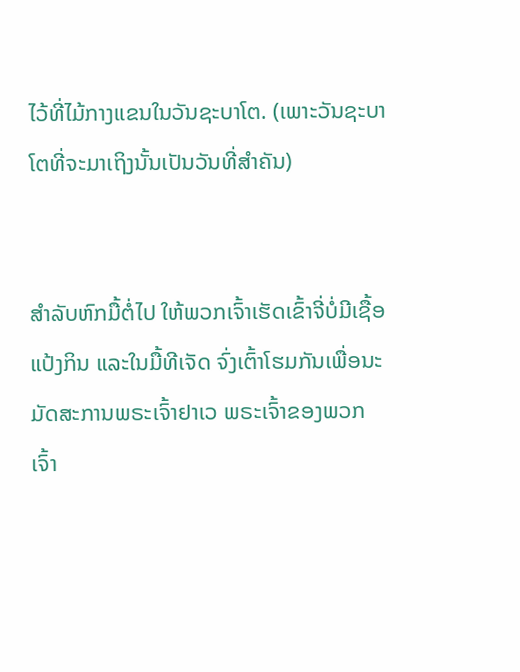ໄວ້ທີ່ໄມ້ກາງແຂນໃນວັນຊະບາໂຕ. (ເພາະວັນຊະບາໂຕທີ່ຈະມາເຖິງນັ້ນເປັນວັນທີ່ສຳຄັນ)


ສຳລັບຫົກມື້ຕໍ່ໄປ ໃຫ້ພວກເຈົ້າເຮັດເຂົ້າຈີ່ບໍ່ມີເຊື້ອແປ້ງກິນ ແລະໃນມື້ທີເຈັດ ຈົ່ງເຕົ້າໂຮມກັນເພື່ອນະມັດສະການພຣະເຈົ້າຢາເວ ພຣະເຈົ້າຂອງພວກເຈົ້າ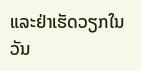ແລະຢ່າເຮັດວຽກໃນວັນ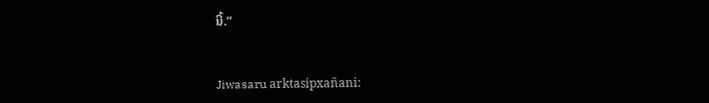ນີ້.”


Jiwasaru arktasipxañani: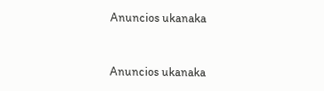Anuncios ukanaka


Anuncios ukanaka